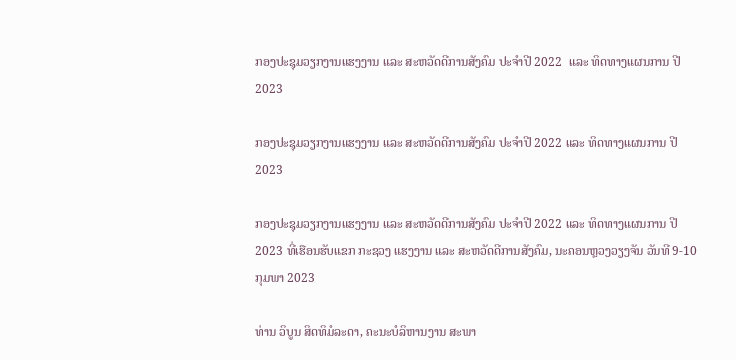ກອງປະຊຸມວຽກງານແຮງງານ ແລະ ສະຫວັດດີການສັງຄົມ ປະຈຳປີ 2022  ແລະ ທິດທາງແຜນການ ປີ 2023

ກອງປະຊຸມວຽກງານແຮງງານ ແລະ ສະຫວັດດີການສັງຄົມ ປະຈຳປີ 2022 ແລະ ທິດທາງແຜນການ ປີ 2023

ກອງປະຊຸມວຽກງານແຮງງານ ແລະ ສະຫວັດດີການສັງຄົມ ປະຈຳປີ 2022 ແລະ ທິດທາງແຜນການ ປີ 2023 ທີ່ເຮືອນຮັບແຂກ ກະຊວງ ແຮງງານ ແລະ ສະຫວັດດີການສັງຄົມ, ນະຄອນຫຼວງວຽງຈັນ ວັນທີ 9-10 ກຸມພາ 2023

ທ່ານ ວິບູນ ສິດທິມໍລະດາ, ຄະນະບໍລິຫານງານ ສະພາ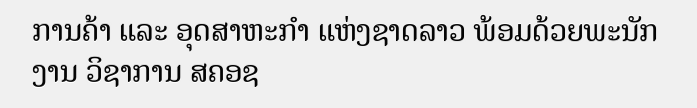ການຄ້າ ແລະ ອຸດສາຫະກຳ ແຫ່ງຊາດລາວ ພ້ອມດ້ວຍພະນັກງານ ວິຊາການ ສຄອຊ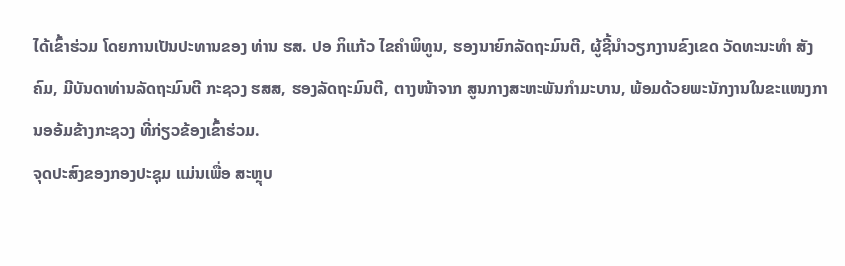ໄດ້ເຂົ້າຮ່ວມ ໂດຍການເປັນປະທານຂອງ ທ່ານ ຮສ. ປອ ກິແກ້ວ ໄຂຄໍາພິທູນ, ຮອງນາຍົກລັດຖະມົນຕີ, ຜູ້ຊີ້ນຳວຽກງານຂົງເຂດ ວັດທະນະທຳ ສັງຄົມ, ມີບັນດາທ່ານລັດຖະມົນຕີ ກະຊວງ ຮສສ, ຮອງລັດຖະມົນຕີ, ຕາງໜ້າຈາກ ສູນກາງສະຫະພັນກຳມະບານ, ພ້ອມດ້ວຍພະນັກງານໃນຂະແໜງການອອ້ມຂ້າງກະຊວງ ທີ່ກ່ຽວຂ້ອງເຂົ້າຮ່ວມ.
ຈຸດປະສົງຂອງກອງປະຊຸມ ແມ່ນເພື່ອ ສະຫຼຸບ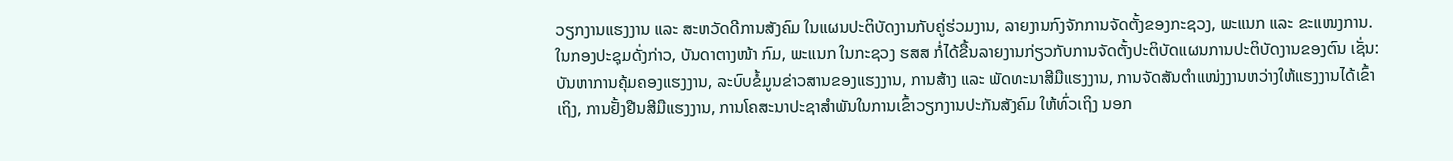ວຽກງານແຮງງານ ແລະ ສະຫວັດດີການສັງຄົມ ໃນແຜນປະຕິບັດງານກັບຄູ່ຮ່ວມງານ, ລາຍງານກົງຈັກການຈັດຕັ້ງຂອງກະຊວງ, ພະແນກ ແລະ ຂະແໜງການ. ໃນກອງປະຊຸມດັ່ງກ່າວ, ບັນດາຕາງໜ້າ ກົມ, ພະແນກ ໃນກະຊວງ ຮສສ ກໍ່ໄດ້ຂື້ນລາຍງານກ່ຽວກັບການຈັດຕັ້ງປະຕິບັດແຜນການປະຕິບັດງານຂອງຕົນ ເຊັ່ນ: ບັນຫາການຄຸ້ມຄອງແຮງງານ, ລະບົບຂໍ້ມູນຂ່າວສານຂອງແຮງງານ, ການສ້າງ ແລະ ພັດທະນາສີມືແຮງງານ, ການຈັດສັນຕຳແໜ່ງງານຫວ່າງໃຫ້ແຮງງານໄດ້ເຂົ້າເຖິງ, ການຢັ້ງຢືນສີມືແຮງງານ, ການໂຄສະນາປະຊາສຳພັນໃນການເຂົ້າວຽກງານປະກັນສັງຄົມ ໃຫ້ທົ່ວເຖິງ ນອກ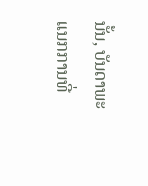ນັ້ນ, ບັນດາພະແນກການທີ່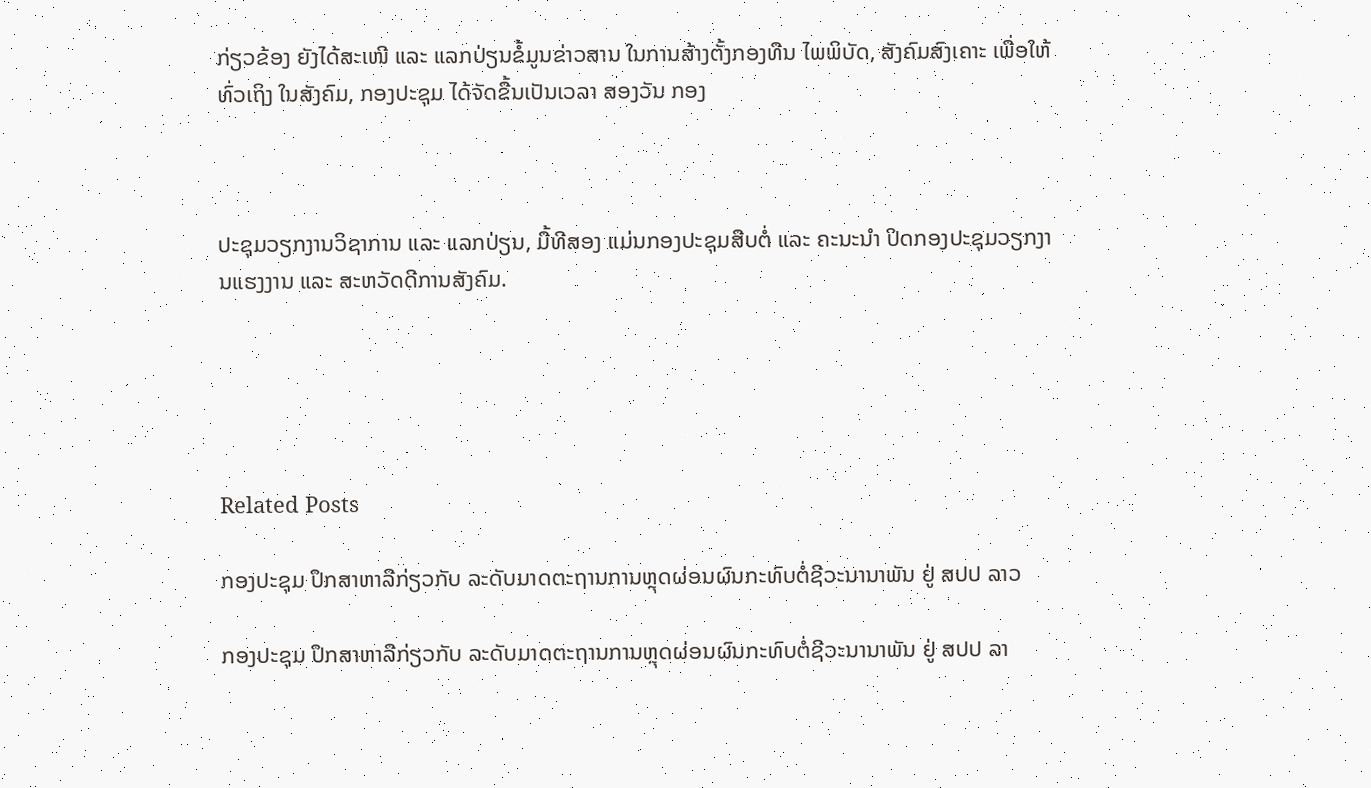ກ່ຽວຂ້ອງ ຍັງໄດ້ສະເໜີ ແລະ ແລກປ່ຽນຂໍ້ມູນຂ່າວສານ ໃນການສ້າງຕັ້ງກອງທືນ ໄພພິບັດ, ສັງຄົມສົງເຄາະ ເພື່ອໃຫ້ທົ່ວເຖິງ ໃນສັງຄົມ, ກອງປະຊຸມ ໄດ້ຈັດຂື້ນເປັນເວລາ ສອງວັນ ກອງ



ປະຊຸມວຽກງານວິຊາການ ແລະ ແລກປ່ຽນ, ມື້ທີສອງ ແມ່ນກອງປະຊຸມສືບຕໍ່ ແລະ ຄະນະນຳ ປິດກອງປະຊຸມວຽກງານແຮງງານ ແລະ ສະຫວັດດີການສັງຄົມ.





Related Posts

ກອງປະຊຸມ ປຶກສາຫາລືກ່ຽວກັບ ລະດັບມາດຕະຖານການຫຼຸດຜ່ອນຜົນກະທົບຕໍ່ຊີວະນານາພັນ ຢູ່ ສປປ ລາວ

ກອງປະຊຸມ ປຶກສາຫາລືກ່ຽວກັບ ລະດັບມາດຕະຖານການຫຼຸດຜ່ອນຜົນກະທົບຕໍ່ຊີວະນານາພັນ ຢູ່ ສປປ ລາ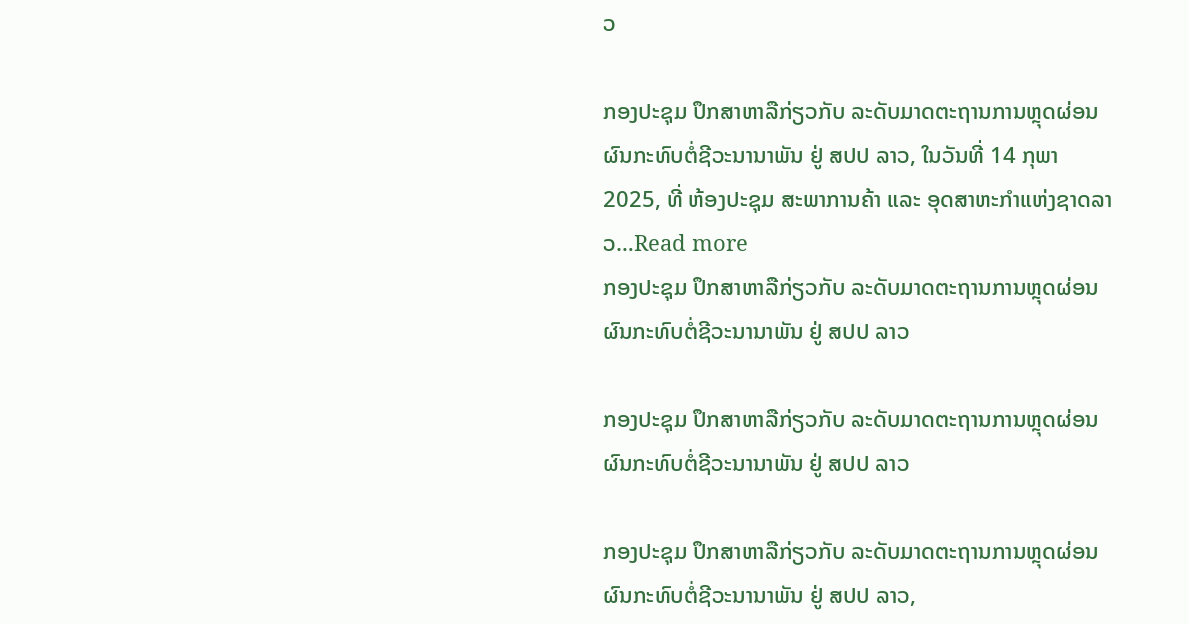ວ

ກອງປະຊຸມ ປຶກສາຫາລືກ່ຽວກັບ ລະດັບມາດຕະຖານການຫຼຸດຜ່ອນຜົນກະທົບຕໍ່ຊີວະນານາພັນ ຢູ່ ສປປ ລາວ, ໃນວັນທີ່ 14 ກຸພາ 2025, ທີ່ ຫ້ອງປະຊຸມ ສະພາການຄ້າ ແລະ ອຸດສາຫະກຳແຫ່ງຊາດລາວ…Read more
ກອງປະຊຸມ ປຶກສາຫາລືກ່ຽວກັບ ລະດັບມາດຕະຖານການຫຼຸດຜ່ອນຜົນກະທົບຕໍ່ຊີວະນານາພັນ ຢູ່ ສປປ ລາວ

ກອງປະຊຸມ ປຶກສາຫາລືກ່ຽວກັບ ລະດັບມາດຕະຖານການຫຼຸດຜ່ອນຜົນກະທົບຕໍ່ຊີວະນານາພັນ ຢູ່ ສປປ ລາວ

ກອງປະຊຸມ ປຶກສາຫາລືກ່ຽວກັບ ລະດັບມາດຕະຖານການຫຼຸດຜ່ອນຜົນກະທົບຕໍ່ຊີວະນານາພັນ ຢູ່ ສປປ ລາວ,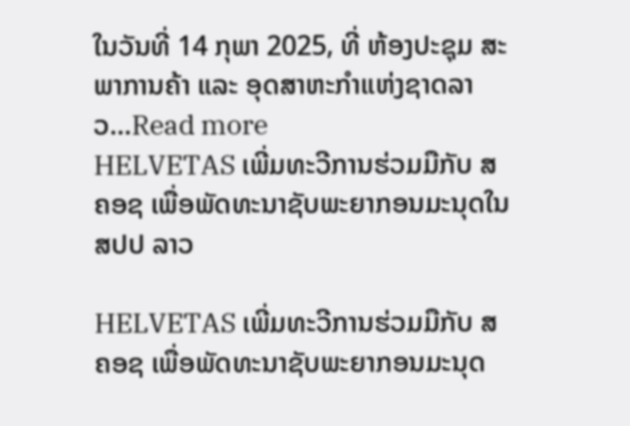ໃນວັນທີ່ 14 ກຸພາ 2025, ທີ່ ຫ້ອງປະຊຸມ ສະພາການຄ້າ ແລະ ອຸດສາຫະກຳແຫ່ງຊາດລາວ…Read more
HELVETAS ເພີ່ມທະວີການຮ່ວມມືກັບ ສຄອຊ ເພື່ອພັດທະນາຊັບພະຍາກອນມະນຸດໃນ ສປປ ລາວ

HELVETAS ເພີ່ມທະວີການຮ່ວມມືກັບ ສຄອຊ ເພື່ອພັດທະນາຊັບພະຍາກອນມະນຸດ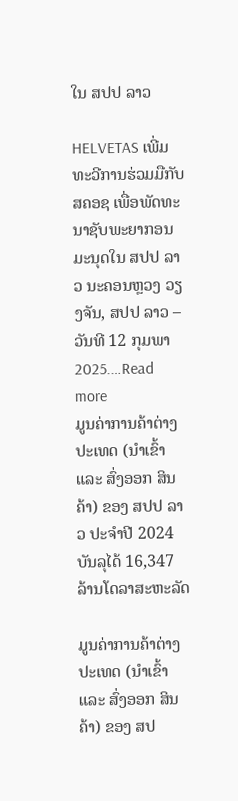ໃນ ສປປ ລາວ

HELVETAS ເພີ່ມທະວີການຮ່ວມມືກັບ ສຄອຊ ເພື່ອພັດທະນາຊັບພະຍາກອນມະນຸດໃນ ສປປ ລາວ ນະຄອນຫຼວງ ວຽງຈັນ, ສປປ ລາວ – ວັນທີ 12 ກຸມພາ 2025.…Read more
ມູນຄ່າການຄ້າຕ່າງປະເທດ (ນໍາເຂົ້າ ແລະ ສົ່ງອອກ ສິນຄ້າ) ຂອງ ສປປ ລາວ ປະຈໍາປີ 2024 ບັນລຸໄດ້ 16,347 ລ້ານໂດລາສະຫະລັດ

ມູນຄ່າການຄ້າຕ່າງປະເທດ (ນໍາເຂົ້າ ແລະ ສົ່ງອອກ ສິນຄ້າ) ຂອງ ສປ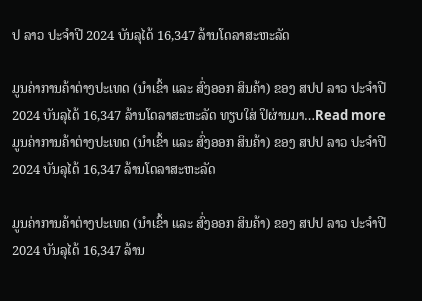ປ ລາວ ປະຈໍາປີ 2024 ບັນລຸໄດ້ 16,347 ລ້ານໂດລາສະຫະລັດ

ມູນຄ່າການຄ້າຕ່າງປະເທດ (ນໍາເຂົ້າ ແລະ ສົ່ງອອກ ສິນຄ້າ) ຂອງ ສປປ ລາວ ປະຈໍາປີ 2024 ບັນລຸໄດ້ 16,347 ລ້ານໂດລາສະຫະລັດ ທຽບໃສ່ ປິຜ່ານມາ…Read more
ມູນຄ່າການຄ້າຕ່າງປະເທດ (ນໍາເຂົ້າ ແລະ ສົ່ງອອກ ສິນຄ້າ) ຂອງ ສປປ ລາວ ປະຈໍາປີ 2024 ບັນລຸໄດ້ 16,347 ລ້ານໂດລາສະຫະລັດ

ມູນຄ່າການຄ້າຕ່າງປະເທດ (ນໍາເຂົ້າ ແລະ ສົ່ງອອກ ສິນຄ້າ) ຂອງ ສປປ ລາວ ປະຈໍາປີ 2024 ບັນລຸໄດ້ 16,347 ລ້ານ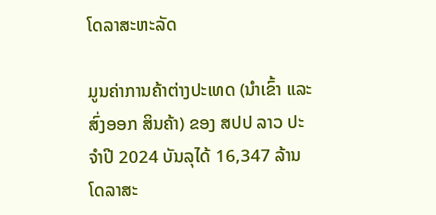ໂດລາສະຫະລັດ

ມູນຄ່າການຄ້າຕ່າງປະເທດ (ນໍາເຂົ້າ ແລະ ສົ່ງອອກ ສິນຄ້າ) ຂອງ ສປປ ລາວ ປະຈໍາປີ 2024 ບັນລຸໄດ້ 16,347 ລ້ານໂດລາສະ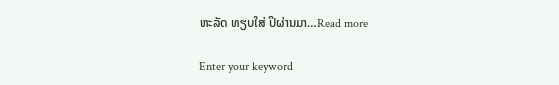ຫະລັດ ທຽບໃສ່ ປິຜ່ານມາ…Read more

Enter your keyword